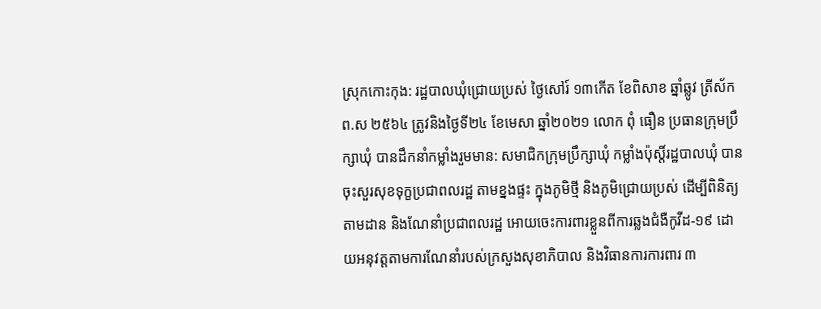ស្រុកកោះកុង: រដ្ឋបាលឃុំជ្រោយប្រស់ ថ្ងៃសៅរ៍ ១៣កើត ខែពិសាខ ឆ្នាំឆ្លូវ ត្រីស័ក ព.ស ២៥៦៤ ត្រូវនិងថ្ងៃទី២៤ ខែមេសា ឆ្នាំ២០២១ លោក ពុំ ធឿន ប្រធានក្រុមប្រឹក្សាឃុំ បានដឹកនាំកម្លាំងរួមមាន: សមាជិកក្រុមប្រឹក្សាឃុំ កម្លាំងប៉ុស្តិ៍រដ្ឋបាលឃុំ បានចុះសួរសុខទុក្ខប្រជាពលរដ្ឋ តាមខ្នងផ្ទះ ក្នុងភូមិថ្មី និងភូមិជ្រោយប្រស់ ដើម្បីពិនិត្យតាមដាន និងណែនាំប្រជាពលរដ្ឋ អោយចេះការពារខ្លួនពីការឆ្លងជំងឺកូវីដ-១៩ ដោយអនុវត្តតាមការណែនាំរបស់ក្រសួងសុខាភិបាល និងវិធានការការពារ ៣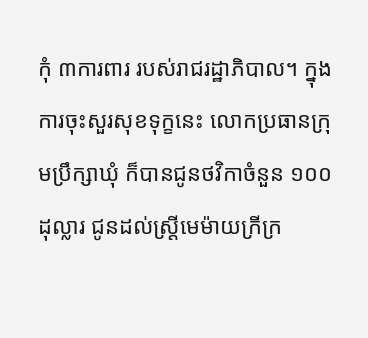កុំ ៣ការពារ របស់រាជរដ្ឋាភិបាល។ ក្នុងការចុះសួរសុខទុក្ខនេះ លោកប្រធានក្រុមប្រឹក្សាឃុំ ក៏បានជូនថវិកាចំនួន ១០០ ដុល្លារ ជូនដល់ស្រ្តីមេម៉ាយក្រីក្រ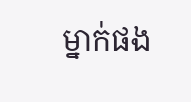ម្នាក់ផង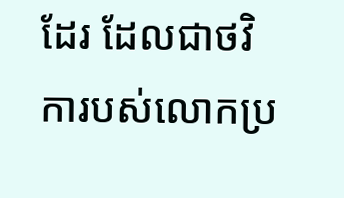ដែរ ដែលជាថវិការបស់លោកប្រ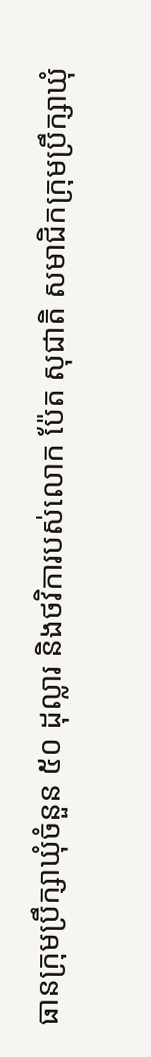ធានក្រុមប្រឹក្សាឃុំចំនួន ៥០ ដុល្លារ និងថវិការបស់លោក ប៉ែត សុជាតិ សមាជិកក្រុមប្រឹក្សាឃុំ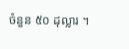ចំនួន ៥០ ដុល្លារ ។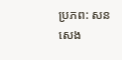ប្រភព: សន សេង